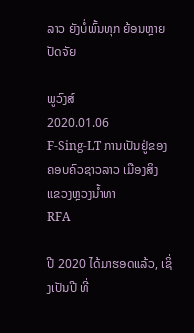ລາວ ຍັງບໍ່ພົ້ນທຸກ ຍ້ອນຫຼາຍ ປັດຈັຍ

ພູວົງສ໌
2020.01.06
F-Sing-LT ການເປັນຢູ່ຂອງ ຄອບຄົວຊາວລາວ ເມືອງສິງ ແຂວງຫຼວງນໍ້າທາ
RFA

ປີ 2020 ໄດ້ມາຮອດແລ້ວ, ເຊິ່ງເປັນປີ ທີ່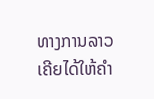ທາງການລາວ ເຄີຍໄດ້ໃຫ້ຄຳ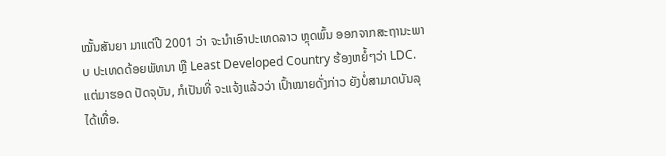ໝັ້ນສັນຍາ ມາແຕ່ປີ 2001 ວ່າ ຈະນຳເອົາປະເທດລາວ ຫຼຸດພົ້ນ ອອກຈາກສະຖານະພາບ ປະເທດດ້ອຍພັທນາ ຫຼື Least Developed Country ຮ້ອງຫຍໍ້ໆວ່າ LDC. ແຕ່ມາຮອດ ປັດຈຸບັນ, ກໍເປັນທີ່ ຈະແຈ້ງແລ້ວວ່າ ເປົ້າໝາຍດັ່ງກ່າວ ຍັງບໍ່ສາມາດບັນລຸໄດ້ເທື່ອ.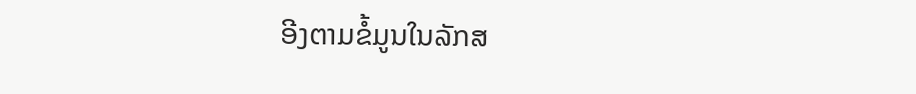ອີງຕາມຂໍ້ມູນໃນລັກສ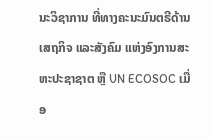ນະວິຊາການ ທີ່ທາງຄະນະມົນຕຣີດ້ານເສຖກິຈ ແລະສັງຄົມ ແຫ່ງອົງການສະຫະປະຊາຊາຕ ຫຼື UN ECOSOC ເມື່ອ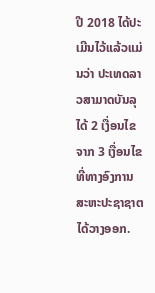ປີ 2018 ໄດ້ປະເມີນໄວ້ແລ້ວແມ່ນວ່າ ປະເທດລາວສາມາດບັນລຸໄດ້ 2 ເງື່ອນໄຂຈາກ 3 ເງື່ອນໄຂທີ່ທາງອົງການ ສະຫະປະຊາຊາຕ ໄດ້ວາງອອກ.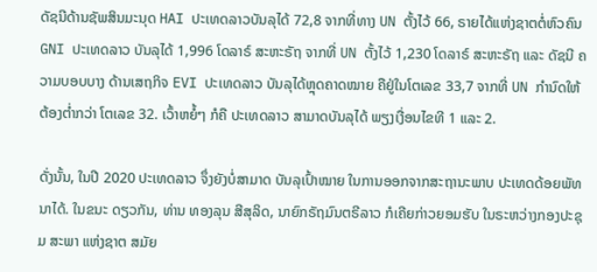ດັຊນີດ້ານຊັພສິນມະນຸດ HAI ປະເທດລາວບັນລຸໄດ້ 72,8 ຈາກທີ່ທາງ UN ຕັ້ງໄວ້ 66, ຣາຍໄດ້ແຫ່ງຊາຕຕໍ່ຫົວຄົນ GNI ປະເທດລາວ ບັນລຸໄດ້ 1,996 ໂດລາຣ໌ ສະຫະຣັຖ ຈາກທີ່ UN ຕັ້ງໄວ້ 1,230 ໂດລາຣ໌ ສະຫະຣັຖ ແລະ ດັຊນີ ຄວາມບອບບາງ ດ້ານເສຖກິຈ EVI ປະເທດລາວ ບັນລຸໄດ້ຫຼຸດຄາດໝາຍ ຄືຢູ່ໃນໂຕເລຂ 33,7 ຈາກທີ່ UN ກຳນົດໃຫ້ຕ້ອງຕ່ຳກວ່າ ໂຕເລຂ 32. ເວົ້າຫຍໍ້ໆ ກໍຄື ປະເທດລາວ ສາມາດບັນລຸໄດ້ ພຽງເງື່ອນໄຂທີ 1 ແລະ 2.

ດັ່ງນັ້ນ, ໃນປີ 2020 ປະເທດລາວ ຈຶ່ງຍັງບໍ່ສາມາດ ບັນລຸເປົ້າໝາຍ ໃນການອອກຈາກສະຖານະພາບ ປະເທດດ້ອຍພັທນາໄດ້. ໃນຂນະ ດຽວກັນ, ທ່ານ ທອງລຸນ ສີສຸລິດ, ນາຍົກຣັຖມົນຕຣີລາວ ກໍເຄີຍກ່າວຍອມຮັບ ໃນຣະຫວ່າງກອງປະຊຸມ ສະພາ ແຫ່ງຊາຕ ສມັຍ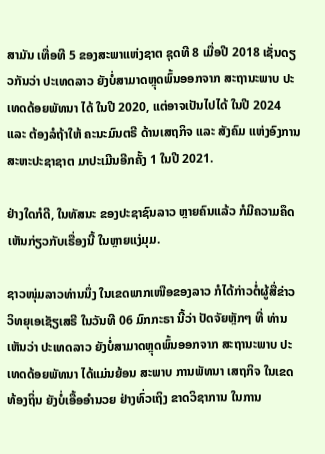ສາມັນ ເທື່ອທີ 5 ຂອງສະພາແຫ່ງຊາຕ ຊຸດທີ 8 ເມື່ອປີ 2018 ເຊັ່ນດຽວກັນວ່າ ປະເທດລາວ ຍັງບໍ່ສາມາດຫຼຸດພົ້ນອອກຈາກ ສະຖານະພາບ ປະເທດດ້ອຍພັທນາ ໄດ້ ໃນປີ 2020, ແຕ່ອາຈເປັນໄປໄດ້ ໃນປີ 2024 ແລະ ຕ້ອງລໍຖ້າໃຫ້ ຄະນະມົນຕຣີ ດ້ານເສຖກິຈ ແລະ ສັງຄົມ ແຫ່ງອົງການ ສະຫະປະຊາຊາຕ ມາປະເມີນອີກຄັ້ງ 1 ໃນປີ 2021.

ຢ່າງໃດກໍດີ, ໃນທັສນະ ຂອງປະຊາຊົນລາວ ຫຼາຍຄົນແລ້ວ ກໍມີຄວາມຄຶດເຫັນກ່ຽວກັບເຣື່ອງນີ້ ໃນຫຼາຍແງ່ມຸມ.

ຊາວໜຸ່ມລາວທ່ານນຶ່ງ ໃນເຂດພາກເໜືອຂອງລາວ ກໍໄດ້ກ່າວຕໍ່ຜູ້ສື່ຂ່າວ ວິທຍຸເອເຊັຽເສຣີ ໃນວັນທີ 06 ມົກກະຣາ ນີ້ວ່າ ປັດຈັຍຫຼັກໆ ທີ່ ທ່ານເຫັນວ່າ ປະເທດລາວ ຍັງບໍ່ສາມາດຫຼຸດພົ້ນອອກຈາກ ສະຖານະພາບ ປະເທດດ້ອຍພັທນາ ໄດ້ແມ່ນຍ້ອນ ສະພາບ ການພັທນາ ເສຖກິຈ ໃນເຂດທ້ອງຖິ່ນ ຍັງບໍ່ເອື້ອອຳນວຍ ຢ່າງທົ່ວເຖິງ ຂາດວິຊາການ ໃນການ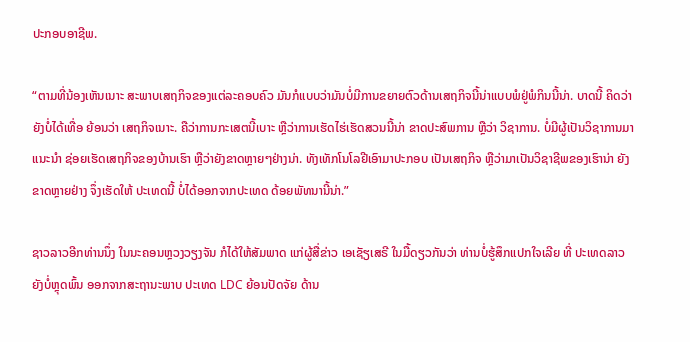ປະກອບອາຊີພ.

“ຕາມທີ່ນ້ອງເຫັນເນາະ ສະພາບເສຖກິຈຂອງແຕ່ລະຄອບຄົວ ມັນກໍແບບວ່າມັນບໍ່ມີການຂຍາຍຕົວດ້ານເສຖກິຈນີ້ນ່າແບບພໍຢູ່ພໍກິນນີ້ນ່າ. ບາດນີ້ ຄິດວ່າຍັງບໍ່ໄດ້ເທື່ອ ຍ້ອນວ່າ ເສຖກິຈເນາະ. ຄືວ່າການກະເສຕນີ້ເບາະ ຫຼືວ່າການເຮັດໄຮ່ເຮັດສວນນີ້ນ່າ ຂາດປະສົພການ ຫຼືວ່າ ວິຊາການ. ບໍ່ມີຜູ້ເປັນວິຊາການມາແນະນຳ ຊ່ອຍເຮັດເສຖກິຈຂອງບ້ານເຮົາ ຫຼືວ່າຍັງຂາດຫຼາຍໆຢ່າງນ່າ. ທັງເທັກໂນໂລຢີເອົາມາປະກອບ ເປັນເສຖກິຈ ຫຼືວ່າມາເປັນວິຊາຊີພຂອງເຮົານ່າ ຍັງຂາດຫຼາຍຢ່າງ ຈຶ່ງເຮັດໃຫ້ ປະເທດນີ້ ບໍ່ໄດ້ອອກຈາກປະເທດ ດ້ອຍພັທນານີ້ນ່າ.”

ຊາວລາວອີກທ່ານນຶ່ງ ໃນນະຄອນຫຼວງວຽງຈັນ ກໍໄດ້ໃຫ້ສັມພາດ ແກ່ຜູ້ສື່ຂ່າວ ເອເຊັຽເສຣີ ໃນມື້ດຽວກັນວ່າ ທ່ານບໍ່ຮູ້ສຶກແປກໃຈເລີຍ ທີ່ ປະເທດລາວ ຍັງບໍ່ຫຼຸດພົ້ນ ອອກຈາກສະຖານະພາບ ປະເທດ LDC ຍ້ອນປັດຈັຍ ດ້ານ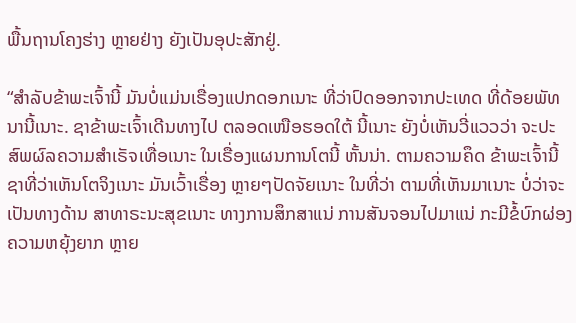ພື້ນຖານໂຄງຮ່າງ ຫຼາຍຢ່າງ ຍັງເປັນອຸປະສັກຢູ່.

“ສຳລັບຂ້າພະເຈົ້ານີ້ ມັນບໍ່ແມ່ນເຣື່ອງແປກດອກເນາະ ທີ່ວ່າປົດອອກຈາກປະເທດ ທີ່ດ້ອຍພັທນານີ້ເນາະ. ຊາຂ້າພະເຈົ້າເດີນທາງໄປ ຕລອດເໜືອຮອດໃຕ້ ນີ້ເນາະ ຍັງບໍ່ເຫັນວີ່ແວວວ່າ ຈະປະສົພຜົລຄວາມສຳເຣັຈເທື່ອເນາະ ໃນເຣື່ອງແຜນການໂຕນີ້ ຫັ້ນນ່າ. ຕາມຄວາມຄຶດ ຂ້າພະເຈົ້ານີ້ ຊາທີ່ວ່າເຫັນໂຕຈິງເນາະ ມັນເວົ້າເຣື່ອງ ຫຼາຍໆປັດຈັຍເນາະ ໃນທີ່ວ່າ ຕາມທີ່ເຫັນມາເນາະ ບໍ່ວ່າຈະເປັນທາງດ້ານ ສາທາຣະນະສຸຂເນາະ ທາງການສຶກສາແນ່ ການສັນຈອນໄປມາແນ່ ກະມີຂໍ້ບົກຜ່ອງ ຄວາມຫຍຸ້ງຍາກ ຫຼາຍ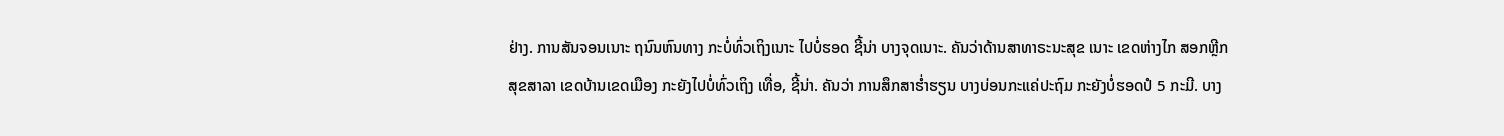ຢ່າງ. ການສັນຈອນເນາະ ຖນົນຫົນທາງ ກະບໍ່ທົ່ວເຖິງເນາະ ໄປບໍ່ຮອດ ຊີ້ນ່າ ບາງຈຸດເນາະ. ຄັນວ່າດ້ານສາທາຣະນະສຸຂ ເນາະ ເຂດຫ່າງໄກ ສອກຫຼີກ ສຸຂສາລາ ເຂດບ້ານເຂດເມືອງ ກະຍັງໄປບໍ່ທົ່ວເຖິງ ເທື່ອ, ຊີ້ນ່າ. ຄັນວ່າ ການສຶກສາຮ່ຳຮຽນ ບາງບ່ອນກະແຄ່ປະຖົມ ກະຍັງບໍ່ຮອດປໍ 5 ກະມີ. ບາງ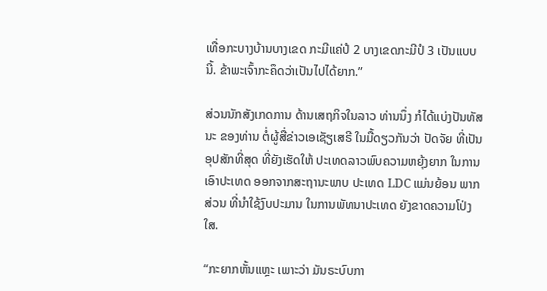ເທື່ອກະບາງບ້ານບາງເຂດ ກະມີແຄ່ປໍ 2 ບາງເຂດກະມີປໍ 3 ເປັນແບບນີ້. ຂ້າພະເຈົ້າກະຄຶດວ່າເປັນໄປໄດ້ຍາກ.”

ສ່ວນນັກສັງເກດການ ດ້ານເສຖກິຈໃນລາວ ທ່ານນຶ່ງ ກໍໄດ້ແບ່ງປັນທັສນະ ຂອງທ່ານ ຕໍ່ຜູ້ສື່ຂ່າວເອເຊັຽເສຣີ ໃນມື້ດຽວກັນວ່າ ປັດຈັຍ ທີ່ເປັນອຸປສັກທີ່ສຸດ ທີ່ຍັງເຮັດໃຫ້ ປະເທດລາວພົບຄວາມຫຍຸ້ງຍາກ ໃນການເອົາປະເທດ ອອກຈາກສະຖານະພາບ ປະເທດ LDC ແມ່ນຍ້ອນ ພາກສ່ວນ ທີ່ນຳໃຊ້ງົບປະມານ ໃນການພັທນາປະເທດ ຍັງຂາດຄວາມໂປ່ງໃສ.

“ກະຍາກຫັ້ນແຫຼະ ເພາະວ່າ ມັນຣະບົບກາ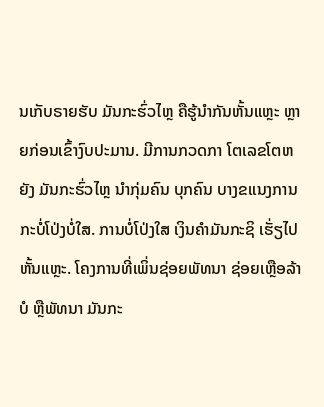ນເກັບຣາຍຮັບ ມັນກະຮົ່ວໄຫຼ ຄືຮູ້ນຳກັນຫັ້ນແຫຼະ ຫຼາຍກ່ອນເຂົ້າງົບປະມານ. ມີການກວດກາ ໂຕເລຂໂຕຫຍັງ ມັນກະຮົ່ວໄຫຼ ນຳກຸ່ມຄົນ ບຸກຄົນ ບາງຂແນງການ ກະບໍ່ໂປ່ງບໍ່ໃສ. ການບໍ່ໂປ່ງໃສ ເງິນຄຳມັນກະຊິ ເຮັ່ຽໄປຫັ້ນແຫຼະ. ໂຄງການທີ່ເພິ່ນຊ່ອຍພັທນາ ຊ່ອຍເຫຼືອລ້າບໍ ຫຼືພັທນາ ມັນກະ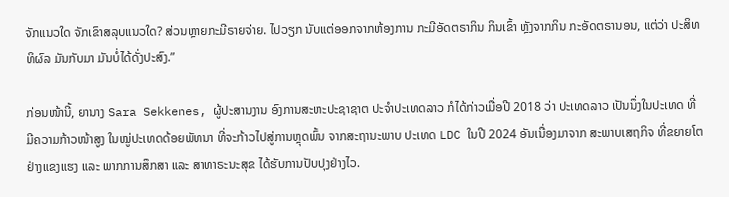ຈັກແນວໃດ ຈັກເຂົາສລຸບແນວໃດ? ສ່ວນຫຼາຍກະມີຣາຍຈ່າຍ. ໄປວຽກ ນັບແຕ່ອອກຈາກຫ້ອງການ ກະມີອັດຕຣາກິນ ກິນເຂົ້າ ຫຼັງຈາກກິນ ກະອັດຕຣານອນ, ແຕ່ວ່າ ປະສິທທິຜົລ ມັນກັບມາ ມັນບໍ່ໄດ້ດັ່ງປະສົງ.”

ກ່ອນໜ້ານີ້, ຍານາງ Sara Sekkenes, ຜູ້ປະສານງານ ອົງການສະຫະປະຊາຊາຕ ປະຈຳປະເທດລາວ ກໍໄດ້ກ່າວເມື່ອປີ 2018 ວ່າ ປະເທດລາວ ເປັນນຶ່ງໃນປະເທດ ທີ່ມີຄວາມກ້າວໜ້າສູງ ໃນໝູ່ປະເທດດ້ອຍພັທນາ ທີ່ຈະກ້າວໄປສູ່ການຫຼຸດພົ້ນ ຈາກສະຖານະພາບ ປະເທດ LDC ໃນປີ 2024 ອັນເນື່ອງມາຈາກ ສະພາບເສຖກິຈ ທີ່ຂຍາຍໂຕຢ່າງແຂງແຮງ ແລະ ພາກການສຶກສາ ແລະ ສາທາຣະນະສຸຂ ໄດ້ຮັບການປັບປຸງຢ່າງໄວ.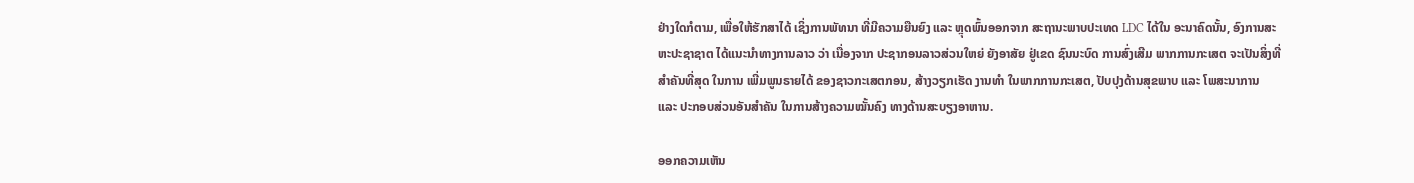ຢ່າງໃດກໍຕາມ, ເພື່ອໃຫ້ຮັກສາໄດ້ ເຊິ່ງການພັທນາ ທີ່ມີຄວາມຍືນຍົງ ແລະ ຫຼຸດພົ້ນອອກຈາກ ສະຖານະພາບປະເທດ LDC ໄດ້ໃນ ອະນາຄົດນັ້ນ, ອົງການສະຫະປະຊາຊາຕ ໄດ້ແນະນຳທາງການລາວ ວ່າ ເນື່ອງຈາກ ປະຊາກອນລາວສ່ວນໃຫຍ່ ຍັງອາສັຍ ຢູ່ເຂດ ຊົນນະບົດ ການສົ່ງເສີມ ພາກການກະເສຕ ຈະເປັນສິ່ງທີ່ສຳຄັນທີ່ສຸດ ໃນການ ເພີ່ມພູນຣາຍໄດ້ ຂອງຊາວກະເສຕກອນ, ສ້າງວຽກເຮັດ ງານທຳ ໃນພາກການກະເສຕ, ປັບປຸງດ້ານສຸຂພາບ ແລະ ໂພສະນາການ ແລະ ປະກອບສ່ວນອັນສຳຄັນ ໃນການສ້າງຄວາມໝັ້ນຄົງ ທາງດ້ານສະບຽງອາຫານ.

ອອກຄວາມເຫັນ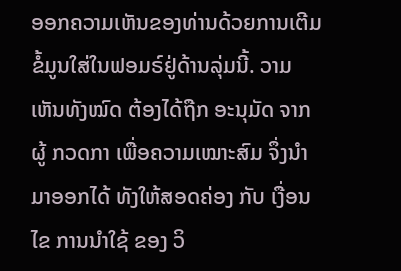ອອກຄວາມເຫັນຂອງທ່ານດ້ວຍການເຕີມຂໍ້ມູນໃສ່ໃນຟອມຣ໌ຢູ່ດ້ານລຸ່ມນີ້. ວາມເຫັນທັງໝົດ ຕ້ອງໄດ້ຖືກ ອະນຸມັດ ຈາກຜູ້ ກວດກາ ເພື່ອຄວາມເໝາະສົມ ຈຶ່ງນໍາມາອອກໄດ້ ທັງໃຫ້ສອດຄ່ອງ ກັບ ເງື່ອນໄຂ ການນຳໃຊ້ ຂອງ ວິ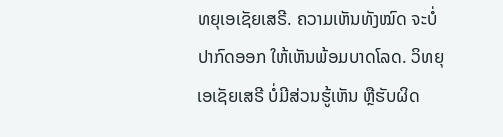ທຍຸເອເຊັຍເສຣີ. ຄວາມເຫັນທັງໝົດ ຈະບໍ່ປາກົດອອກ ໃຫ້ເຫັນພ້ອມບາດໂລດ. ວິທຍຸເອເຊັຍເສຣີ ບໍ່ມີສ່ວນຮູ້ເຫັນ ຫຼືຮັບຜິດ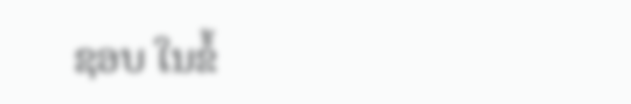ຊອບ ໃນຂໍ້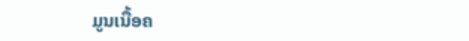ມູນເນື້ອຄ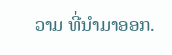ວາມ ທີ່ນໍາມາອອກ.